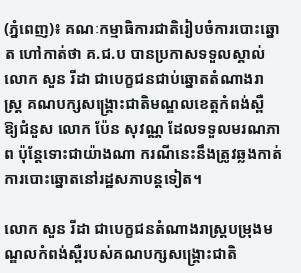(ភ្នំពេញ)៖ គណៈកម្មាធិការជាតិរៀបចំការបោះឆ្នោត ហៅកាត់ថា គ.ជ.ប បានប្រកាសទទួលស្គាល់ លោក សួន រីដា ជាបេក្ខជនជាប់ឆ្នោតតំណាងរាស្ដ្រ គណបក្សសង្រ្គោះជាតិមណ្ឌលខេត្តកំពង់ស្ពឺ ឱ្យជំនួស លោក ប៉ែន សុវណ្ណ ដែលទទួលមរណភាព ប៉ុន្តែទោះជាយ៉ាងណា ករណីនេះនឹងត្រូវឆ្លងកាត់ ការបោះឆ្នោតនៅរដ្ឋសភាបន្តទៀត។

លោក សួន រីដា ជាបេក្ខជនតំណាងរាស្រ្តបម្រុងមណ្ឌលកំពង់ស្ពឺរបស់គណបក្សសង្រ្គោះជាតិ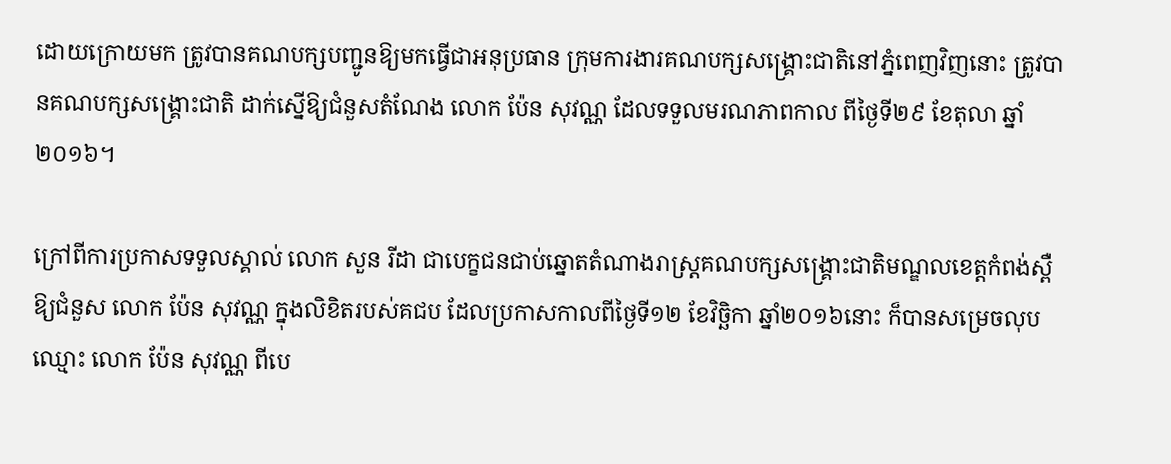ដោយក្រោយមក ត្រូវបានគណបក្សបញ្ជូនឱ្យមកធ្វើជាអនុប្រធាន ក្រុមការងារគណបក្សសង្រ្គោះជាតិនៅភ្នំពេញវិញនោះ ត្រូវបានគណបក្សសង្រ្គោះជាតិ ដាក់ស្នើឱ្យជំនួសតំណែង លោក ប៉ែន សុវណ្ណ ដែលទទួលមរណភាពកាល ពីថ្ងៃទី២៩ ខែតុលា ឆ្នាំ២០១៦។

ក្រៅពីការប្រកាសទទួលស្គាល់ លោក សួន រីដា ជាបេក្ខជនជាប់ឆ្នោតតំណាងរាស្ដ្រគណបក្សសង្រ្គោះជាតិមណ្ឌលខេត្តកំពង់ស្ពឺ ឱ្យជំនួស លោក ប៉ែន សុវណ្ណ ក្នុងលិខិតរបស់គជប ដែលប្រកាសកាលពីថ្ងៃទី១២ ខែវិច្ឆិកា ឆ្នាំ២០១៦នោះ ក៏បានសម្រេចលុបឈ្មោះ លោក ប៉ែន សុវណ្ណ ពីបេ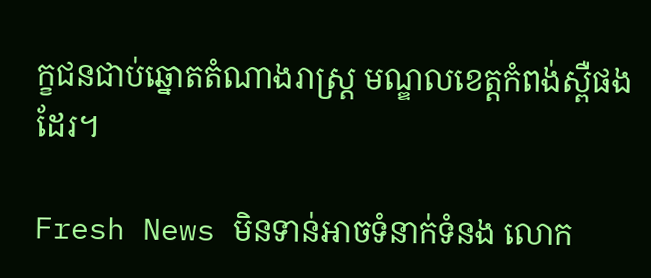ក្ខជនជាប់ឆ្នោតតំណាងរាស្ដ្រ មណ្ឌលខេត្តកំពង់ស្ពឺផងដែរ។

Fresh News មិនទាន់អាចទំនាក់ទំនង លោក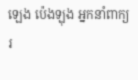ឡេង ប៉េងឡុង អ្នកនាំពាក្យរ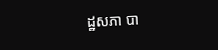ដ្ឋសភា បា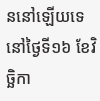ននៅឡើយទេ នៅថ្ងៃទី១៦ ខែវិច្ឆិកា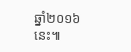ឆ្នាំ២០១៦នេះ៕